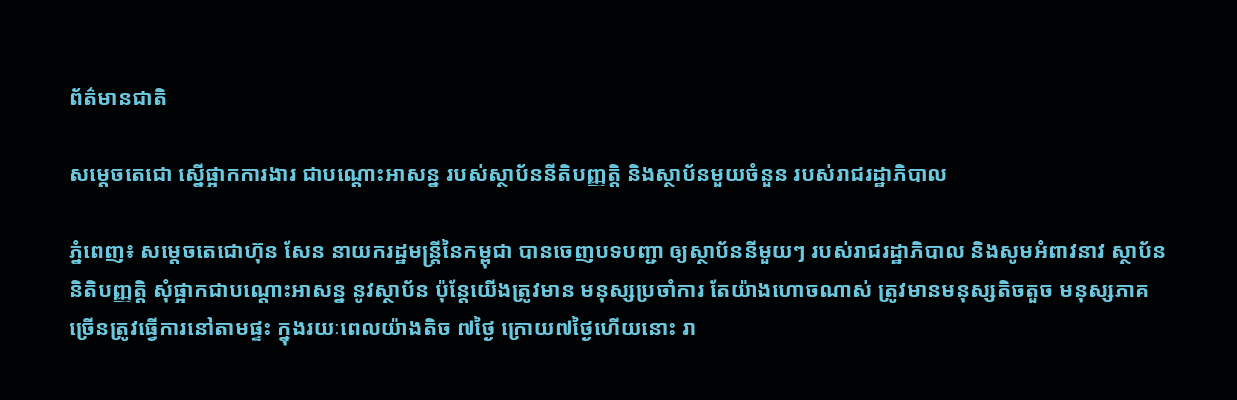ព័ត៌មានជាតិ

សម្ដេចតេជោ ស្នើផ្អាកការងារ ជាបណ្តោះអាសន្ន របស់ស្ថាប័ននីតិបញ្ញត្តិ និងស្ថាប័នមួយចំនួន របស់រាជរដ្ឋាភិបាល

ភ្នំពេញ៖ សម្តេចតេជោហ៊ុន សែន នាយករដ្ឋមន្រ្តីនៃកម្ពុជា បានចេញបទបញ្ជា ឲ្យស្ថាប័ននីមួយៗ របស់រាជរដ្ឋាភិបាល និងសូមអំពាវនាវ ស្ថាប័ននិតិបញ្ញត្តិ សុំផ្អាកជាបណ្តោះអាសន្ន នូវស្ថាប័ន ប៉ុន្តែយើងត្រូវមាន មនុស្សប្រចាំការ តែយ៉ាងហោចណាស់ ត្រូវមានមនុស្សតិចតួច មនុស្សភាគច្រើនត្រូវធ្វើការនៅតាមផ្ទះ ក្នុងរយៈពេលយ៉ាងតិច ៧ថ្ងៃ ក្រោយ៧ថ្ងៃហើយនោះ រា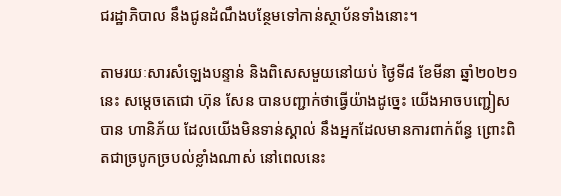ជរដ្ឋាភិបាល នឹងជូនដំណឹងបន្ថែមទៅកាន់ស្ថាប័នទាំងនោះ។

តាមរយៈសារសំឡេងបន្ទាន់ និងពិសេសមួយនៅយប់ ថ្ងៃទី៨ ខែមីនា ឆ្នាំ២០២១នេះ សម្តេចតេជោ ហ៊ុន សែន បានបញ្ជាក់ថាធ្វើយ៉ាងដូច្នេះ យើងអាចបញ្ជៀសបាន ហានិភ័យ ដែលយើងមិនទាន់ស្គាល់ នឹងអ្នកដែលមានការពាក់ព័ន្ធ ព្រោះពិតជាច្របូកច្របល់ខ្លាំងណាស់ នៅពេលនេះ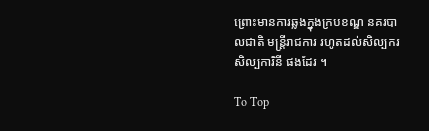ព្រោះមានការឆ្លងក្នុងក្របខណ្ឌ នគរបាលជាតិ មន្ត្រីរាជការ រហូតដល់សិល្បករ សិល្បការិនី ផងដែរ ។

To Top